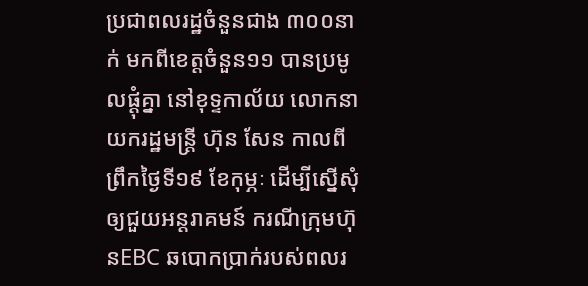ប្រជាពលរដ្ឋចំនួនជាង ៣០០នាក់ មកពីខេត្តចំនួន១១ បានប្រមូលផ្ដុំគ្នា នៅខុទ្ទកាល័យ លោកនាយករដ្ឋមន្ត្រី ហ៊ុន សែន កាលពីព្រឹកថ្ងៃទី១៩ ខែកុម្ភៈ ដើម្បីស្នើសុំឲ្យជួយអន្តរាគមន៍ ករណីក្រុមហ៊ុនEBC ឆបោកប្រាក់របស់ពលរ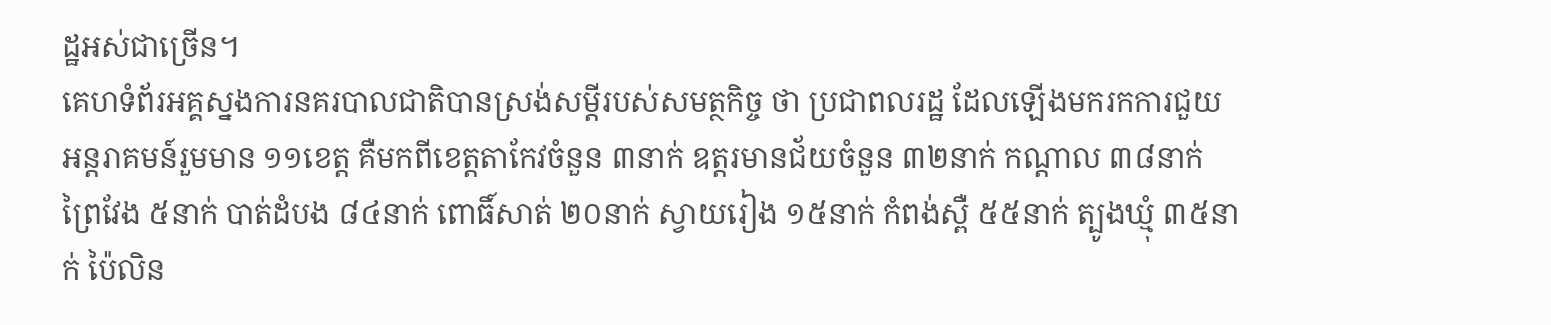ដ្ឋអស់ជាច្រើន។
គេហទំព័រអគ្គស្នងការនគរបាលជាតិបានស្រង់សម្ដីរបស់សមត្ថកិច្ច ថា ប្រជាពលរដ្ឋ ដែលឡើងមករកការជួយអន្តរាគមន៍រួមមាន ១១ខេត្ត គឺមកពីខេត្តតាកែវចំនួន ៣នាក់ ឧត្តរមានជ័យចំនួន ៣២នាក់ កណ្ដាល ៣៨នាក់ ព្រៃវែង ៥នាក់ បាត់ដំបង ៨៤នាក់ ពោធិ៍សាត់ ២០នាក់ ស្វាយរៀង ១៥នាក់ កំពង់ស្ពឺ ៥៥នាក់ ត្បូងឃ្មុំ ៣៥នាក់ ប៉ៃលិន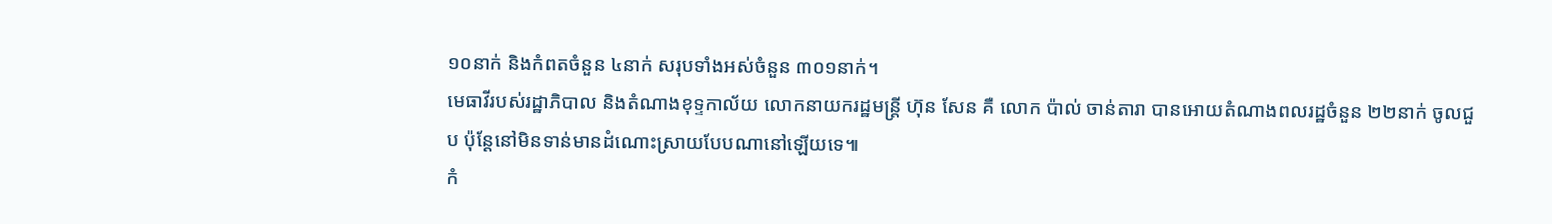១០នាក់ និងកំពតចំនួន ៤នាក់ សរុបទាំងអស់ចំនួន ៣០១នាក់។
មេធាវីរបស់រដ្ឋាភិបាល និងតំណាងខុទ្ទកាល័យ លោកនាយករដ្ឋមន្ត្រី ហ៊ុន សែន គឺ លោក ប៉ាល់ ចាន់តារា បានអោយតំណាងពលរដ្ឋចំនួន ២២នាក់ ចូលជួប ប៉ុន្តែនៅមិនទាន់មានដំណោះស្រាយបែបណានៅឡើយទេ៕
កំ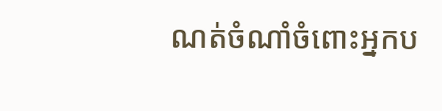ណត់ចំណាំចំពោះអ្នកប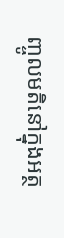ញ្ចូលមតិនៅក្នុងអត្ថ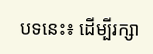បទនេះ៖ ដើម្បីរក្សា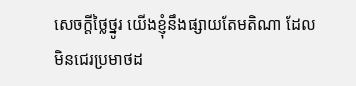សេចក្ដីថ្លៃថ្នូរ យើងខ្ញុំនឹងផ្សាយតែមតិណា ដែលមិនជេរប្រមាថដ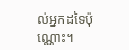ល់អ្នកដទៃប៉ុណ្ណោះ។